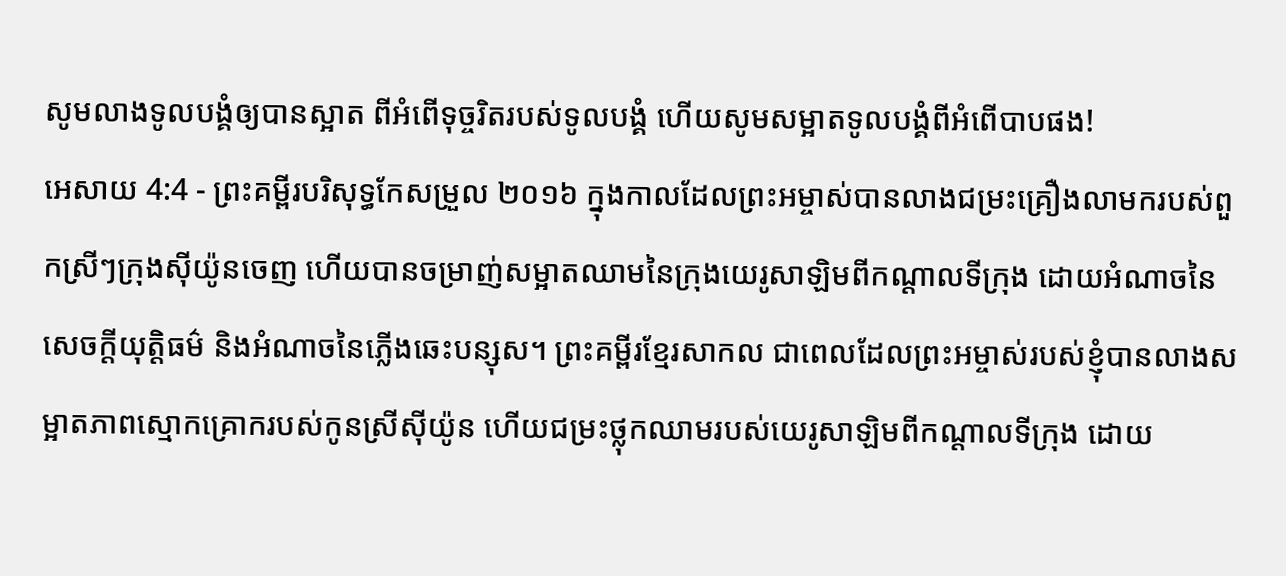សូមលាងទូលបង្គំឲ្យបានស្អាត ពីអំពើទុច្ចរិតរបស់ទូលបង្គំ ហើយសូមសម្អាតទូលបង្គំពីអំពើបាបផង!
អេសាយ 4:4 - ព្រះគម្ពីរបរិសុទ្ធកែសម្រួល ២០១៦ ក្នុងកាលដែលព្រះអម្ចាស់បានលាងជម្រះគ្រឿងលាមករបស់ពួកស្រីៗក្រុងស៊ីយ៉ូនចេញ ហើយបានចម្រាញ់សម្អាតឈាមនៃក្រុងយេរូសាឡិមពីកណ្ដាលទីក្រុង ដោយអំណាចនៃសេចក្ដីយុត្តិធម៌ និងអំណាចនៃភ្លើងឆេះបន្សុស។ ព្រះគម្ពីរខ្មែរសាកល ជាពេលដែលព្រះអម្ចាស់របស់ខ្ញុំបានលាងសម្អាតភាពស្មោកគ្រោករបស់កូនស្រីស៊ីយ៉ូន ហើយជម្រះថ្លុកឈាមរបស់យេរូសាឡិមពីកណ្ដាលទីក្រុង ដោយ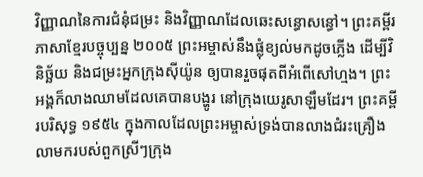វិញ្ញាណនៃការជំនុំជម្រះ និងវិញ្ញាណដែលឆេះសន្ធោសន្ធៅ។ ព្រះគម្ពីរភាសាខ្មែរបច្ចុប្បន្ន ២០០៥ ព្រះអម្ចាស់នឹងផ្លុំខ្យល់មកដូចភ្លើង ដើម្បីវិនិច្ឆ័យ និងជម្រះអ្នកក្រុងស៊ីយ៉ូន ឲ្យបានរួចផុតពីអំពើសៅហ្មង។ ព្រះអង្គក៏លាងឈាមដែលគេបានបង្ហូរ នៅក្រុងយេរូសាឡឹមដែរ។ ព្រះគម្ពីរបរិសុទ្ធ ១៩៥៤ ក្នុងកាលដែលព្រះអម្ចាស់ទ្រង់បានលាងជំរះគ្រឿងលាមករបស់ពួកស្រីៗក្រុង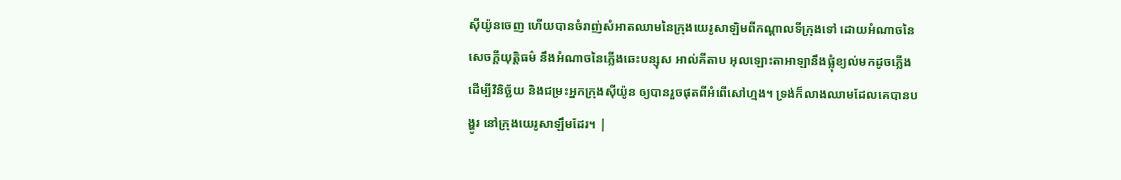ស៊ីយ៉ូនចេញ ហើយបានចំរាញ់សំអាតឈាមនៃក្រុងយេរូសាឡិមពីកណ្តាលទីក្រុងទៅ ដោយអំណាចនៃសេចក្ដីយុត្តិធម៌ នឹងអំណាចនៃភ្លើងឆេះបន្សុស អាល់គីតាប អុលឡោះតាអាឡានឹងផ្លុំខ្យល់មកដូចភ្លើង ដើម្បីវិនិច្ឆ័យ និងជម្រះអ្នកក្រុងស៊ីយ៉ូន ឲ្យបានរួចផុតពីអំពើសៅហ្មង។ ទ្រង់ក៏លាងឈាមដែលគេបានបង្ហូរ នៅក្រុងយេរូសាឡឹមដែរ។ |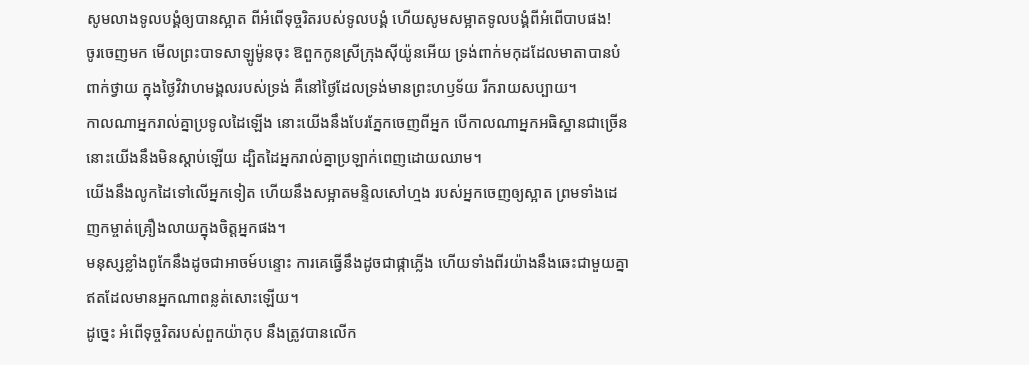សូមលាងទូលបង្គំឲ្យបានស្អាត ពីអំពើទុច្ចរិតរបស់ទូលបង្គំ ហើយសូមសម្អាតទូលបង្គំពីអំពើបាបផង!
ចូរចេញមក មើលព្រះបាទសាឡូម៉ូនចុះ ឱពួកកូនស្រីក្រុងស៊ីយ៉ូនអើយ ទ្រង់ពាក់មកុដដែលមាតាបានបំពាក់ថ្វាយ ក្នុងថ្ងៃវិវាហមង្គលរបស់ទ្រង់ គឺនៅថ្ងៃដែលទ្រង់មានព្រះហឫទ័យ រីករាយសប្បាយ។
កាលណាអ្នករាល់គ្នាប្រទូលដៃឡើង នោះយើងនឹងបែរភ្នែកចេញពីអ្នក បើកាលណាអ្នកអធិស្ឋានជាច្រើន នោះយើងនឹងមិនស្តាប់ឡើយ ដ្បិតដៃអ្នករាល់គ្នាប្រឡាក់ពេញដោយឈាម។
យើងនឹងលូកដៃទៅលើអ្នកទៀត ហើយនឹងសម្អាតមន្ទិលសៅហ្មង របស់អ្នកចេញឲ្យស្អាត ព្រមទាំងដេញកម្ចាត់គ្រឿងលាយក្នុងចិត្តអ្នកផង។
មនុស្សខ្លាំងពូកែនឹងដូចជាអាចម៍បន្ទោះ ការគេធ្វើនឹងដូចជាផ្កាភ្លើង ហើយទាំងពីរយ៉ាងនឹងឆេះជាមួយគ្នា ឥតដែលមានអ្នកណាពន្លត់សោះឡើយ។
ដូច្នេះ អំពើទុច្ចរិតរបស់ពួកយ៉ាកុប នឹងត្រូវបានលើក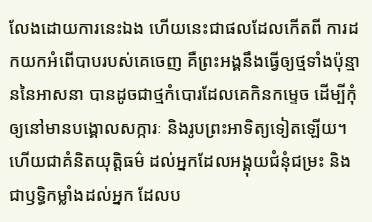លែងដោយការនេះឯង ហើយនេះជាផលដែលកើតពី ការដកយកអំពើបាបរបស់គេចេញ គឺព្រះអង្គនឹងធ្វើឲ្យថ្មទាំងប៉ុន្មាននៃអាសនា បានដូចជាថ្មកំបោរដែលគេកិនកម្ទេច ដើម្បីកុំឲ្យនៅមានបង្គោលសក្ការៈ និងរូបព្រះអាទិត្យទៀតឡើយ។
ហើយជាគំនិតយុត្តិធម៌ ដល់អ្នកដែលអង្គុយជំនុំជម្រះ និងជាឫទ្ធិកម្លាំងដល់អ្នក ដែលប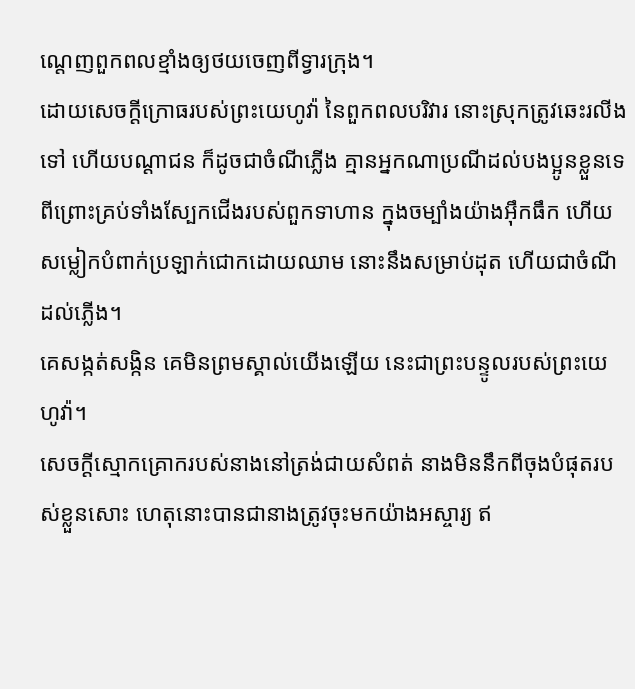ណ្តេញពួកពលខ្មាំងឲ្យថយចេញពីទ្វារក្រុង។
ដោយសេចក្ដីក្រោធរបស់ព្រះយេហូវ៉ា នៃពួកពលបរិវារ នោះស្រុកត្រូវឆេះរលីងទៅ ហើយបណ្ដាជន ក៏ដូចជាចំណីភ្លើង គ្មានអ្នកណាប្រណីដល់បងប្អូនខ្លួនទេ
ពីព្រោះគ្រប់ទាំងស្បែកជើងរបស់ពួកទាហាន ក្នុងចម្បាំងយ៉ាងអ៊ឹកធឹក ហើយសម្លៀកបំពាក់ប្រឡាក់ជោកដោយឈាម នោះនឹងសម្រាប់ដុត ហើយជាចំណីដល់ភ្លើង។
គេសង្កត់សង្កិន គេមិនព្រមស្គាល់យើងឡើយ នេះជាព្រះបន្ទូលរបស់ព្រះយេហូវ៉ា។
សេចក្ដីស្មោកគ្រោករបស់នាងនៅត្រង់ជាយសំពត់ នាងមិននឹកពីចុងបំផុតរបស់ខ្លួនសោះ ហេតុនោះបានជានាងត្រូវចុះមកយ៉ាងអស្ចារ្យ ឥ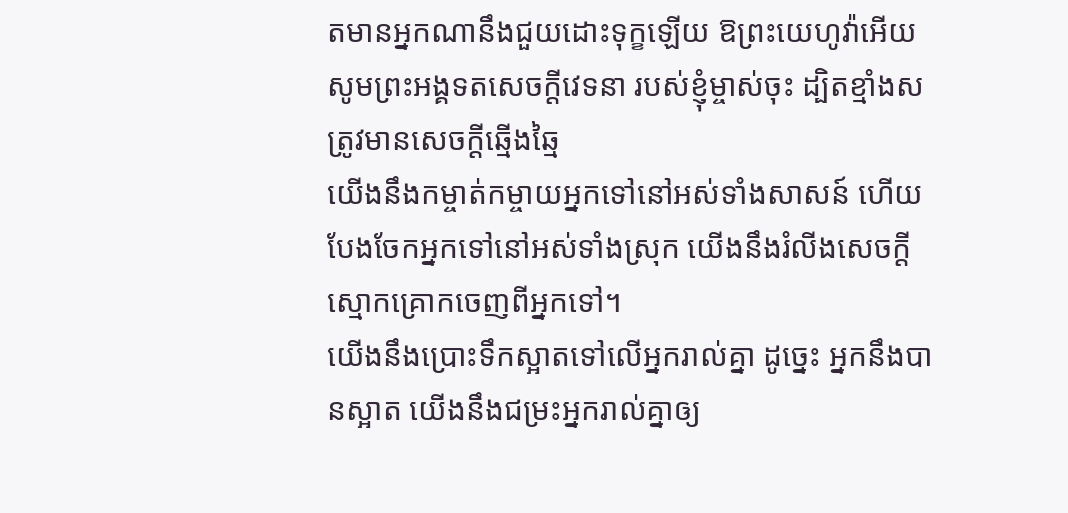តមានអ្នកណានឹងជួយដោះទុក្ខឡើយ ឱព្រះយេហូវ៉ាអើយ សូមព្រះអង្គទតសេចក្ដីវេទនា របស់ខ្ញុំម្ចាស់ចុះ ដ្បិតខ្មាំងសត្រូវមានសេចក្ដីឆ្មើងឆ្មៃ
យើងនឹងកម្ចាត់កម្ចាយអ្នកទៅនៅអស់ទាំងសាសន៍ ហើយបែងចែកអ្នកទៅនៅអស់ទាំងស្រុក យើងនឹងរំលីងសេចក្ដីស្មោកគ្រោកចេញពីអ្នកទៅ។
យើងនឹងប្រោះទឹកស្អាតទៅលើអ្នករាល់គ្នា ដូចេ្នះ អ្នកនឹងបានស្អាត យើងនឹងជម្រះអ្នករាល់គ្នាឲ្យ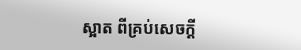ស្អាត ពីគ្រប់សេចក្ដី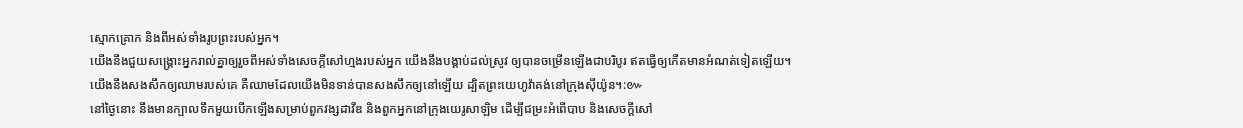ស្មោកគ្រោក និងពីអស់ទាំងរូបព្រះរបស់អ្នក។
យើងនឹងជួយសង្គ្រោះអ្នករាល់គ្នាឲ្យរួចពីអស់ទាំងសេចក្ដីសៅហ្មងរបស់អ្នក យើងនឹងបង្គាប់ដល់ស្រូវ ឲ្យបានចម្រើនឡើងជាបរិបូរ ឥតធ្វើឲ្យកើតមានអំណត់ទៀតឡើយ។
យើងនឹងសងសឹកឲ្យឈាមរបស់គេ គឺឈាមដែលយើងមិនទាន់បានសងសឹកឲ្យនៅឡើយ ដ្បិតព្រះយេហូវ៉ាគង់នៅក្រុងស៊ីយ៉ូន។:៚
នៅថ្ងៃនោះ នឹងមានក្បាលទឹកមួយបើកឡើងសម្រាប់ពួកវង្សដាវីឌ និងពួកអ្នកនៅក្រុងយេរូសាឡិម ដើម្បីជម្រះអំពើបាប និងសេចក្ដីសៅ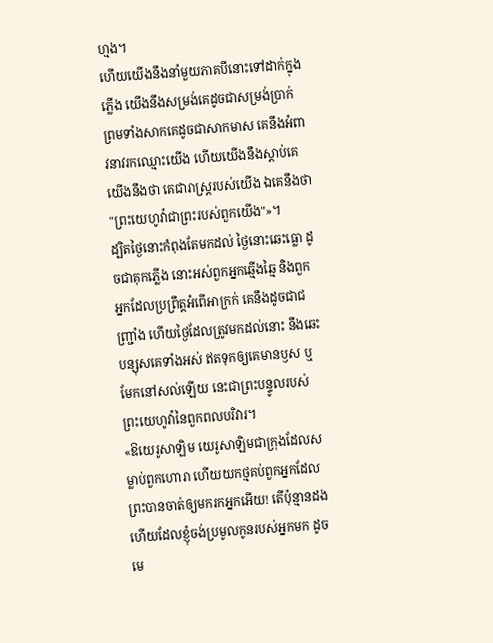ហ្មង។
ហើយយើងនឹងនាំមួយភាគបីនោះទៅដាក់ក្នុងភ្លើង យើងនឹងសម្រង់គេដូចជាសម្រង់ប្រាក់ ព្រមទាំងសាកគេដូចជាសាកមាស គេនឹងអំពាវនាវរកឈ្មោះយើង ហើយយើងនឹងស្តាប់គេ យើងនឹងថា គេជារាស្ត្ររបស់យើង ឯគេនឹងថា "ព្រះយេហូវ៉ាជាព្រះរបស់ពួកយើង"»។
ដ្បិតថ្ងៃនោះកំពុងតែមកដល់ ថ្ងៃនោះឆេះធ្លោ ដូចជាគុកភ្លើង នោះអស់ពួកអ្នកឆ្មើងឆ្មៃ និងពួកអ្នកដែលប្រព្រឹត្តអំពើអាក្រក់ គេនឹងដូចជាជញ្ជ្រាំង ហើយថ្ងៃដែលត្រូវមកដល់នោះ នឹងឆេះបន្សុសគេទាំងអស់ ឥតទុកឲ្យគេមានឫស ឬមែកនៅសល់ឡើយ នេះជាព្រះបន្ទូលរបស់ព្រះយេហូវ៉ានៃពួកពលបរិវារ។
«ឱយេរូសាឡិម យេរូសាឡិមជាក្រុងដែលសម្លាប់ពួកហោរា ហើយយកថ្មគប់ពួកអ្នកដែលព្រះបានចាត់ឲ្យមករកអ្នកអើយ! តើប៉ុន្មានដងហើយដែលខ្ញុំចង់ប្រមូលកូនរបស់អ្នកមក ដូចមេ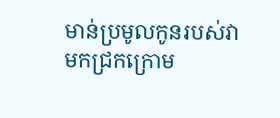មាន់ប្រមូលកូនរបស់វាមកជ្រកក្រោម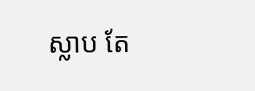ស្លាប តែ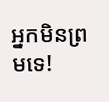អ្នកមិនព្រមទេ!